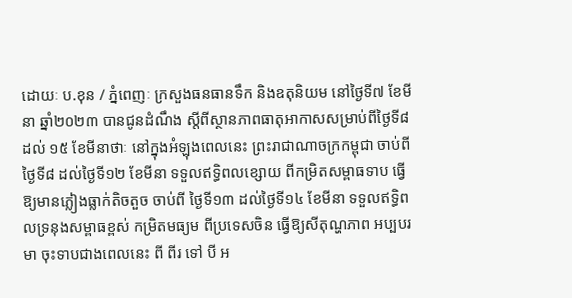ដោយៈ ប.ខុន / ភ្នំពេញៈ ក្រសួងធនធានទឹក និងឧតុនិយម នៅថ្ងៃទី៧ ខែមីនា ឆ្នាំ២០២៣ បានជូនដំណឹង ស្តីពីស្ថានភាពធាតុអាកាសសម្រាប់ពីថ្ងៃទី៨ ដល់ ១៥ ខែមីនាថាៈ នៅក្នុងអំឡុងពេលនេះ ព្រះរាជាណាចក្រកម្ពុជា ចាប់ពីថ្ងៃទី៨ ដល់ថ្ងៃទី១២ ខែមីនា ទទួលឥទ្ធិពលខ្សោយ ពីកម្រិតសម្ពាធទាប ធ្វើឱ្យមានភ្លៀងធ្លាក់តិចតួច ចាប់ពី ថ្ងៃទី១៣ ដល់ថ្ងៃទី១៤ ខែមីនា ទទួលឥទ្ធិពលទ្រនុងសម្ពាធខ្ពស់ កម្រិតមធ្យម ពីប្រទេសចិន ធ្វើឱ្យសីតុណ្ហភាព អប្បបរមា ចុះទាបជាងពេលនេះ ពី ពីរ ទៅ បី អ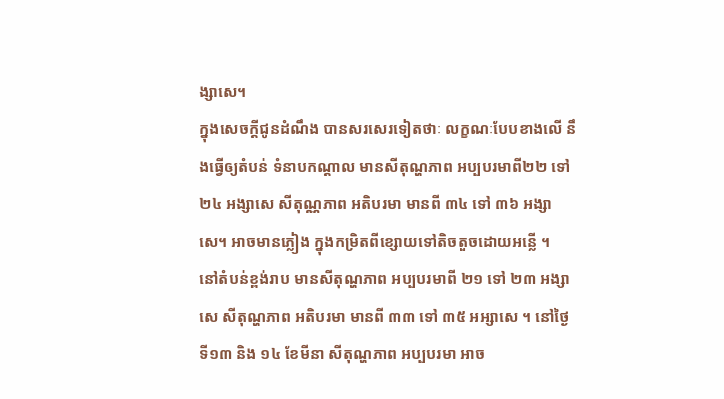ង្សាសេ។
ក្នុងសេចក្តីជូនដំណឹង បានសរសេរទៀតថាៈ លក្ខណៈបែបខាងលើ នឹងធ្វើឲ្យតំបន់ ទំនាបកណ្តាល មានសីតុណ្ហភាព អប្បបរមាពី២២ ទៅ ២៤ អង្សាសេ សីតុណ្ណភាព អតិបរមា មានពី ៣៤ ទៅ ៣៦ អង្សាសេ។ អាចមានភ្លៀង ក្នុងកម្រិតពីខ្សោយទៅតិចតួចដោយអន្លើ ។
នៅតំបន់ខ្ពង់រាប មានសីតុណ្ហភាព អប្បបរមាពី ២១ ទៅ ២៣ អង្សាសេ សីតុណ្ហភាព អតិបរមា មានពី ៣៣ ទៅ ៣៥ អអ្សាសេ ។ នៅថ្ងៃទី១៣ និង ១៤ ខែមីនា សីតុណ្ហភាព អប្បបរមា អាច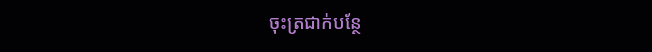ចុះត្រជាក់បន្ថែ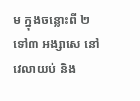ម ក្នុងចន្លោះពី ២ទៅ៣ អង្សាសេ នៅវេលាយប់ និង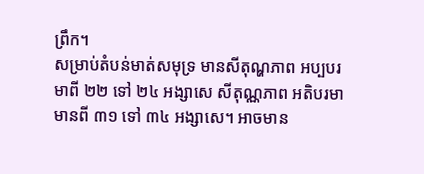ព្រឹក។
សម្រាប់តំបន់មាត់សមុទ្រ មានសីតុណ្ហភាព អប្បបរមាពី ២២ ទៅ ២៤ អង្សាសេ សីតុណ្ណភាព អតិបរមា មានពី ៣១ ទៅ ៣៤ អង្សាសេ។ អាចមាន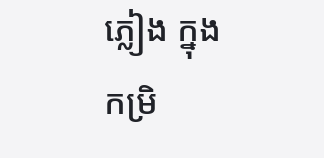ភ្លៀង ក្នុងកម្រិ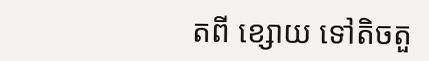តពី ខ្សោយ ទៅតិចតួ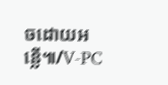ចដោយអន្លើ៕/V-PC